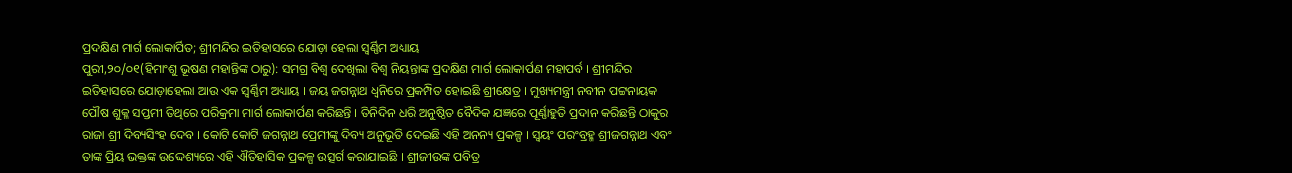ପ୍ରଦକ୍ଷିଣ ମାର୍ଗ ଲୋକାର୍ପିତ; ଶ୍ରୀମନ୍ଦିର ଇତିହାସରେ ଯୋଡ଼ା ହେଲା ସ୍ୱର୍ଣ୍ଣିମ ଅଧ୍ୟାୟ
ପୁରୀ,୨୦/୦୧(ହିମାଂଶୁ ଭୂଷଣ ମହାନ୍ତିଙ୍କ ଠାରୁ): ସମଗ୍ର ବିଶ୍ୱ ଦେଖିଲା ବିଶ୍ୱ ନିୟନ୍ତାଙ୍କ ପ୍ରଦକ୍ଷିଣ ମାର୍ଗ ଲୋକାର୍ପଣ ମହାପର୍ବ । ଶ୍ରୀମନ୍ଦିର ଇତିହାସରେ ଯୋଡ଼ାହେଲା ଆଉ ଏକ ସ୍ୱର୍ଣ୍ଣିମ ଅଧ୍ୟାୟ । ଜୟ ଜଗନ୍ନାଥ ଧ୍ୱନିରେ ପ୍ରକମ୍ପିତ ହୋଇଛି ଶ୍ରୀକ୍ଷେତ୍ର । ମୁଖ୍ୟମନ୍ତ୍ରୀ ନବୀନ ପଟ୍ଟନାୟକ ପୌଷ ଶୁକ୍ଳ ସପ୍ତମୀ ତିଥିରେ ପରିକ୍ରମା ମାର୍ଗ ଲୋକାର୍ପଣ କରିଛନ୍ତି । ତିନିଦିନ ଧରି ଅନୁଷ୍ଠିତ ବୈଦିକ ଯଜ୍ଞରେ ପୂର୍ଣ୍ଣାହୁତି ପ୍ରଦାନ କରିଛନ୍ତି ଠାକୁର ରାଜା ଶ୍ରୀ ଦିବ୍ୟସିଂହ ଦେବ । କୋଟି କୋଟି ଜଗନ୍ନାଥ ପ୍ରେମୀଙ୍କୁ ଦିବ୍ୟ ଅନୁଭୂତି ଦେଇଛି ଏହି ଅନନ୍ୟ ପ୍ରକଳ୍ପ । ସ୍ୱୟଂ ପରଂବ୍ରହ୍ମ ଶ୍ରୀଜଗନ୍ନାଥ ଏବଂ ତାଙ୍କ ପ୍ରିୟ ଭକ୍ତଙ୍କ ଉଦ୍ଦେଶ୍ୟରେ ଏହି ଐତିହାସିକ ପ୍ରକଳ୍ପ ଉତ୍ସର୍ଗ କରାଯାଇଛି । ଶ୍ରୀଜୀଉଙ୍କ ପବିତ୍ର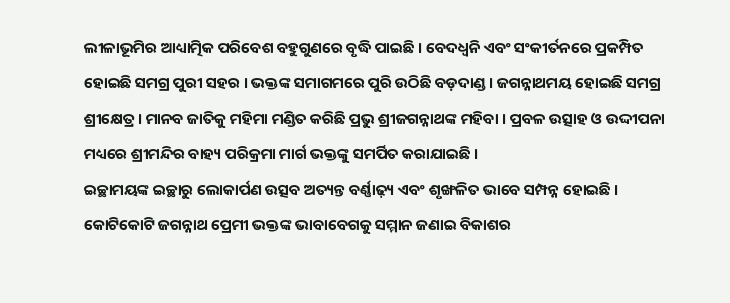ଲୀଳାଭୂମିର ଆଧ୍ୟାତ୍ମିକ ପରିବେଶ ବହୁଗୁଣରେ ବୃଦ୍ଧି ପାଇଛି । ବେଦଧ୍ୱନି ଏବଂ ସଂକୀର୍ତନରେ ପ୍ରକମ୍ପିତ ହୋଇଛି ସମଗ୍ର ପୁରୀ ସହର । ଭକ୍ତଙ୍କ ସମାଗମରେ ପୁରି ଉଠିଛି ବଡ଼ଦାଣ୍ଡ । ଜଗନ୍ନାଥମୟ ହୋଇଛି ସମଗ୍ର ଶ୍ରୀକ୍ଷେତ୍ର । ମାନବ ଜାତିକୁ ମହିମା ମଣ୍ଡିତ କରିଛି ପ୍ରଭୁ ଶ୍ରୀଜଗନ୍ନାଥଙ୍କ ମହିବା । ପ୍ରବଳ ଉତ୍ସାହ ଓ ଉଦ୍ଦୀପନା ମଧ୍ୟରେ ଶ୍ରୀମନ୍ଦିର ବାହ୍ୟ ପରିକ୍ରମା ମାର୍ଗ ଭକ୍ତଙ୍କୁ ସମର୍ପିତ କରାଯାଇଛି ।
ଇଚ୍ଛାମୟଙ୍କ ଇଚ୍ଛାରୁ ଲୋକାର୍ପଣ ଉତ୍ସବ ଅତ୍ୟନ୍ତ ବର୍ଣ୍ଣାଢ଼୍ୟ ଏବଂ ଶୃଙ୍ଖଳିତ ଭାବେ ସମ୍ପନ୍ନ ହୋଇଛି । କୋଟିକୋଟି ଜଗନ୍ନାଥ ପ୍ରେମୀ ଭକ୍ତଙ୍କ ଭାବାବେଗକୁ ସମ୍ମାନ ଜଣାଇ ବିକାଶର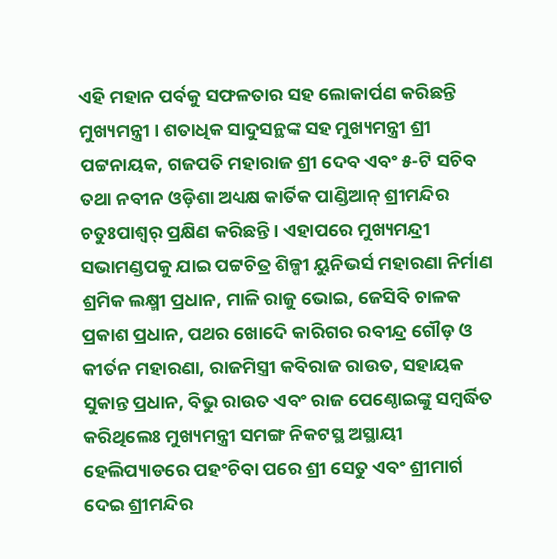ଏହି ମହାନ ପର୍ବକୁ ସଫଳତାର ସହ ଲୋକାର୍ପଣ କରିଛନ୍ତି ମୁଖ୍ୟମନ୍ତ୍ରୀ । ଶତାଧିକ ସାଦୁସନ୍ଥଙ୍କ ସହ ମୁଖ୍ୟମନ୍ତ୍ରୀ ଶ୍ରୀ ପଟ୍ଟନାୟକ, ଗଜପତି ମହାରାଜ ଶ୍ରୀ ଦେବ ଏବଂ ୫-ଟି ସଚିବ ତଥା ନବୀନ ଓଡ଼ିଶା ଅଧ୍ୟକ୍ଷ କାର୍ତିକ ପାଣ୍ଡିଆନ୍ ଶ୍ରୀମନ୍ଦିର ଚତୁଃପାଶ୍ୱର୍ ପ୍ରକ୍ଷିଣ କରିଛନ୍ତି । ଏହାପରେ ମୁଖ୍ୟମନ୍ଦ୍ରୀ ସଭାମଣ୍ଡପକୁ ଯାଇ ପଟ୍ଟଚିତ୍ର ଶିଳ୍ପୀ ୟୁନିଭର୍ସ ମହାରଣା ନିର୍ମାଣ ଶ୍ରମିକ ଲକ୍ଷ୍ମୀ ପ୍ରଧାନ, ମାଳି ରାଜୁ ଭୋଇ, ଜେସିବି ଚାଳକ ପ୍ରକାଶ ପ୍ରଧାନ, ପଥର ଖୋଦେି କାରିଗର ରବୀନ୍ଦ୍ର ଗୌଡ଼ ଓ କୀର୍ତନ ମହାରଣା, ରାଜମିସ୍ତ୍ରୀ କବିରାଜ ରାଉତ, ସହାୟକ ସୁକାନ୍ତ ପ୍ରଧାନ, ବିଭୁ ରାଉତ ଏବଂ ରାଜ ପେଣ୍ଠୋଇଙ୍କୁ ସମ୍ବର୍ଦ୍ଧିତ କରିଥିଲେଃ ମୁଖ୍ୟମନ୍ତ୍ରୀ ସମଙ୍ଗ ନିକଟସ୍ଥ ଅସ୍ଥାୟୀ ହେଲିପ୍ୟାଡରେ ପହଂଚିବା ପରେ ଶ୍ରୀ ସେତୁ ଏବଂ ଶ୍ରୀମାର୍ଗ ଦେଇ ଶ୍ରୀମନ୍ଦିର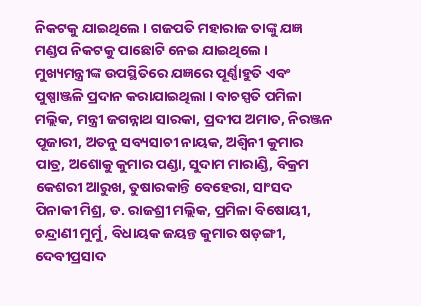ନିକଟକୁ ଯାଇଥିଲେ । ଗଜପତି ମହାରାଜ ତାଙ୍କୁ ଯଜ୍ଞ ମଣ୍ଡପ ନିକଟକୁ ପାଛୋଟି ନେଇ ଯାଇଥିଲେ । ମୁଖ୍ୟମନ୍ତ୍ରୀଙ୍କ ଉପସ୍ଥିତିରେ ଯଜ୍ଞରେ ପୂର୍ଣ୍ଣାହୁତି ଏବଂ ପୁଷ୍ପାଞ୍ଜଳି ପ୍ରଦାନ କରାଯାଇଥିଲା । ବାଚସ୍ପତି ପମିଳା ମଲ୍ଲିକ, ମନ୍ତ୍ରୀ ଜଗନ୍ନାଥ ସାରକା, ପ୍ରଦୀପ ଅମାତ, ନିରଞ୍ଜନ ପୂଜାରୀ, ଅତନୁ ସବ୍ୟସାଚୀ ନାୟକ, ଅଶ୍ୱିନୀ କୁମାର ପାତ୍ର, ଅଶୋକୁ କୁମାର ପଣ୍ଡା, ସୁଦାମ ମାରାଣ୍ଡି, ବିକ୍ରମ କେଶରୀ ଆରୁଖ, ତୁଷାରକାନ୍ତି ବେହେରା, ସାଂସଦ ପିନାକୀ ମିଶ୍ର, ଡ. ରାଜଶ୍ରୀ ମଲ୍ଲିକ, ପ୍ରମିଳା ବିଷୋୟୀ, ଚନ୍ଦ୍ରାଣୀ ମୁର୍ମୁ, ବିଧାୟକ ଜୟନ୍ତ କୁମାର ଷଡ଼ଙ୍ଗୀ, ଦେବୀପ୍ରସାଦ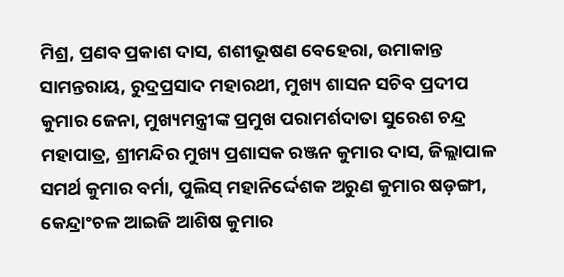ମିଶ୍ର, ପ୍ରଣବ ପ୍ରକାଶ ଦାସ, ଶଶୀଭୂଷଣ ବେହେରା, ଉମାକାନ୍ତ ସାମନ୍ତରାୟ, ରୁଦ୍ରପ୍ରସାଦ ମହାରଥୀ, ମୁଖ୍ୟ ଶାସନ ସଚିବ ପ୍ରଦୀପ କୁମାର ଜେନା, ମୁଖ୍ୟମନ୍ତ୍ରୀଙ୍କ ପ୍ରମୁଖ ପରାମର୍ଶଦାତା ସୁରେଶ ଚନ୍ଦ୍ର ମହାପାତ୍ର, ଶ୍ରୀମନ୍ଦିର ମୁଖ୍ୟ ପ୍ରଶାସକ ରଞ୍ଜନ କୁମାର ଦାସ, ଜିଲ୍ଲାପାଳ ସମର୍ଥ କୁମାର ବର୍ମା, ପୁଲିସ୍ ମହାନିର୍ଦ୍ଦେଶକ ଅରୁଣ କୁମାର ଷଡ଼ଙ୍ଗୀ, କେନ୍ଦ୍ରାଂଚଳ ଆଇଜି ଆଶିଷ କୁମାର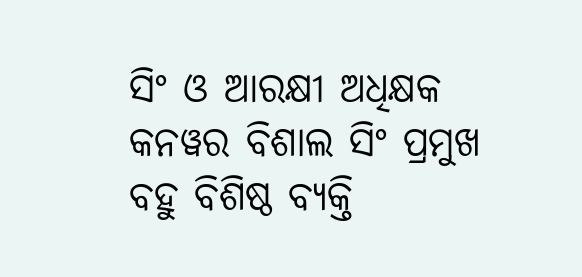ସିଂ ଓ ଆରକ୍ଷୀ ଅଧିକ୍ଷକ କନୱର ବିଶାଲ ସିଂ ପ୍ରମୁଖ ବହୁ ବିଶିଷ୍ଠ ବ୍ୟକ୍ତି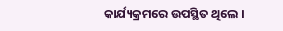କାର୍ଯ୍ୟକ୍ରମରେ ଉପସ୍ଥିତ ଥିଲେ ।